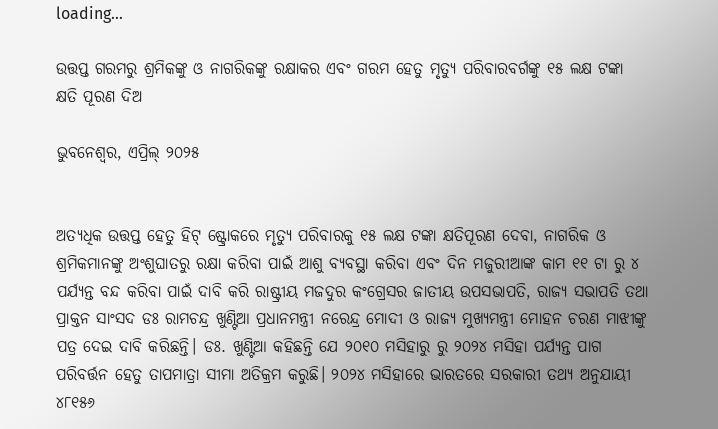loading...

ଉତ୍ତପ୍ତ ଗରମରୁ ଶ୍ରମିକଙ୍କୁ ଓ ନାଗରିକଙ୍କୁ ରକ୍ଷାକର ଏବଂ ଗରମ ହେତୁ ମୃତ୍ୟୁ ପରିବାରବର୍ଗଙ୍କୁ ୧୫ ଲକ୍ଷ ଟଙ୍କା କ୍ଷତି ପୂରଣ ଦିଅ

ଭୁବନେଶ୍ୱର, ଏପ୍ରିଲ୍ ୨୦୨୫


ଅତ୍ୟଧିକ ଉତ୍ତପ୍ତ ହେତୁ ହିଟ୍ ଷ୍ଟ୍ରୋକରେ ମୃତ୍ୟୁ ପରିବାରକୁ ୧୫ ଲକ୍ଷ ଟଙ୍କା କ୍ଷତିପୂରଣ ଦେବା, ନାଗରିକ ଓ ଶ୍ରମିକମାନଙ୍କୁ ଅଂଶୁଘାତରୁ ରକ୍ଷା କରିବା ପାଇଁ ଆଶୁ ବ୍ୟବସ୍ଥା କରିବା ଏବଂ ଦିନ ମଜୁରୀଆଙ୍କ କାମ ୧୧ ଟା ରୁ ୪ ପର୍ଯ୍ୟନ୍ତ ବନ୍ଦ କରିବା ପାଇଁ ଦାବି କରି ରାଷ୍ଟ୍ରୀୟ ମଜଦୁର କଂଗ୍ରେସର ଜାତୀୟ ଉପସଭାପତି, ରାଜ୍ୟ ସଭାପତି ତଥା ପ୍ରାକ୍ତନ ସାଂସଦ ଡଃ ରାମଚନ୍ଦ୍ର ଖୁଣ୍ଟିଆ ପ୍ରଧାନମନ୍ତ୍ରୀ ନରେନ୍ଦ୍ର ମୋଦୀ ଓ ରାଜ୍ୟ ମୁଖ୍ୟମନ୍ତ୍ରୀ ମୋହନ ଚରଣ ମାଝୀଙ୍କୁ ପତ୍ର ଦେଇ ଦାବି କରିଛନ୍ତି। ଡଃ. ଖୁଣ୍ଟିଆ କହିଛନ୍ତି ଯେ ୨୦୧୦ ମସିହାରୁ ରୁ ୨୦୨୪ ମସିହା ପର୍ଯ୍ୟନ୍ତ ପାଗ ପରିବର୍ତ୍ତନ ହେତୁ ତାପମାତ୍ରା ସୀମା ଅତିକ୍ରମ କରୁଛି। ୨୦୨୪ ମସିହାରେ ଭାରତରେ ସରକାରୀ ତଥ୍ୟ ଅନୁଯାୟୀ ୪୮୧୫୬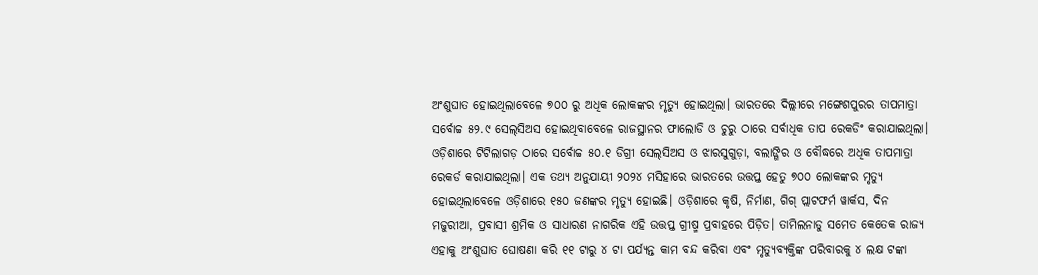ଅଂଶୁଘାତ ହୋଇଥିଲାବେଳେ ୭୦୦ ରୁ ଅଧିକ ଲୋକଙ୍କର ମୃତ୍ୟୁ ହୋଇଥିଲା। ଭାରତରେ ଦିଲ୍ଲୀରେ ମଙ୍ଗେଶପୁରର ତାପମାତ୍ରା ସର୍ବୋଚ୍ଚ ୫୨.୯ ସେଲ୍‌ସିଅସ ହୋଇଥିବାବେଳେ ରାଜସ୍ଥାନର ଫାଲୋଡି ଓ ଚୁରୁ ଠାରେ ସର୍ବାଧିକ ତାପ ରେକଡିଂ କରାଯାଇଥିଲା। ଓଡ଼ିଶାରେ ଟିଟିଲାଗଡ଼ ଠାରେ ସର୍ବୋଚ୍ଚ ୫୦.୧ ଡିଗ୍ରୀ ସେଲ୍‌ସିଅସ ଓ ଝାରସୁଗୁଡ଼ା, ବଲାଙ୍ଗିର ଓ ବୌଦ୍ଧରେ ଅଧିକ ତାପମାତ୍ରା ରେକର୍ଡ କରାଯାଇଥିଲା। ଏକ ତଥ୍ୟ ଅନୁଯାୟୀ ୨୦୨୪ ମସିହାରେ ଭାରତରେ ଉତ୍ତପ୍ତ ହେତୁ ୭୦୦ ଲୋକଙ୍କର ମୃତ୍ୟୁ ହୋଇଥିଲାବେଳେ ଓଡ଼ିଶାରେ ୧୫୦ ଜଣଙ୍କର ମୃତ୍ୟୁ ହୋଇଛି। ଓଡ଼ିଶାରେ କୃଷି, ନିର୍ମାଣ, ଗିଗ୍ ପ୍ଲାଟଫର୍ମ ୱାର୍କସ, ଦିନ ମଜୁରୀଆ, ପ୍ରବାସୀ ଶ୍ରମିକ ଓ ସାଧାରଣ ନାଗରିକ ଏହି ଉତ୍ତପ୍ତ ଗ୍ରୀଷ୍ମ ପ୍ରବାହରେ ପିଡ଼ିତ। ତାମିଲନାଡୁ ସମେତ କେତେକ ରାଜ୍ୟ ଏହାକୁ ଅଂଶୁଘାତ ଘୋଷଣା କରି ୧୧ ଟାରୁ ୪ ଟା ପର୍ଯ୍ୟନ୍ତ କାମ ବନ୍ଦ କରିବା ଏବଂ ମୃତ୍ୟୁବ୍ୟକ୍ତିଙ୍କ ପରିବାରକୁ ୪ ଲକ୍ଷ ଟଙ୍କା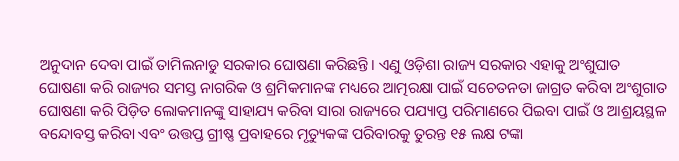ଅନୁଦାନ ଦେବା ପାଇଁ ତାମିଲନାଡୁ ସରକାର ଘୋଷଣା କରିଛନ୍ତି। ଏଣୁ ଓଡ଼ିଶା ରାଜ୍ୟ ସରକାର ଏହାକୁ ଅଂଶୁଘାତ ଘୋଷଣା କରି ରାଜ୍ୟର ସମସ୍ତ ନାଗରିକ ଓ ଶ୍ରମିକମାନଙ୍କ ମଧ୍ୟରେ ଆତ୍ମରକ୍ଷା ପାଇଁ ସଚେତନତା ଜାଗ୍ରତ କରିବା ଅଂଶୁଗାତ ଘୋଷଣା କରି ପିଡ଼ିତ ଲୋକମାନଙ୍କୁ ସାହାଯ୍ୟ କରିବା ସାରା ରାଜ୍ୟରେ ପଯ୍ୟାପ୍ତ ପରିମାଣରେ ପିଇବା ପାଇଁ ଓ ଆଶ୍ରୟସ୍ଥଳ ବନ୍ଦୋବସ୍ତ କରିବା ଏବଂ ଉତ୍ତପ୍ତ ଗ୍ରୀଷ୍ଣ ପ୍ରବାହରେ ମୃତ୍ୟୁକଙ୍କ ପରିବାରକୁ ତୁରନ୍ତ ୧୫ ଲକ୍ଷ ଟଙ୍କା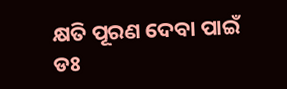କ୍ଷତି ପୂରଣ ଦେବା ପାଇଁ ଡଃ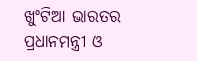ଖୁଂଟିଆ ଭାରତର ପ୍ରଧାନମନ୍ତ୍ରୀ ଓ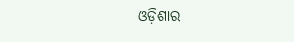ଓଡ଼ିଶାର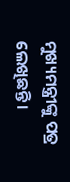ମୁଖ୍ୟମନ୍ତ୍ରୀଙ୍କୁ ପତ୍ର ଲେଖିଛନ୍ତି।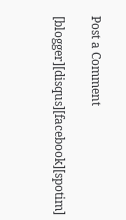Post a Comment

[blogger][disqus][facebook][spotim]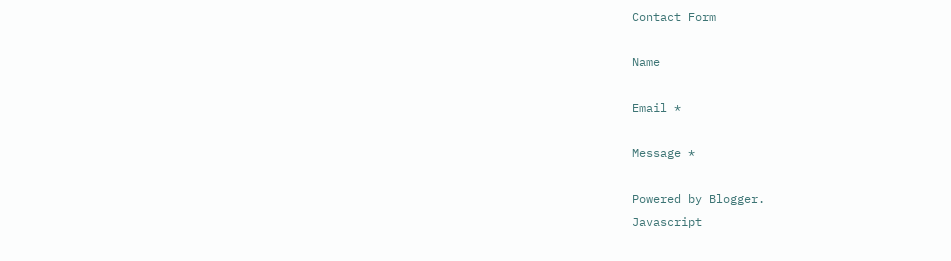Contact Form

Name

Email *

Message *

Powered by Blogger.
Javascript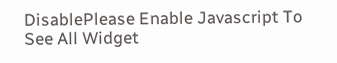DisablePlease Enable Javascript To See All Widget